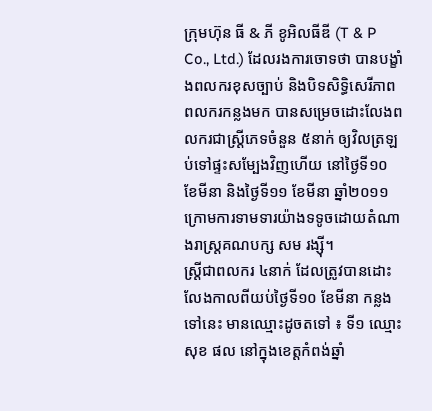ក្រុមហ៊ុន ធី & ភី ខូអិលធីឌី (T & P Co., Ltd.) ដែលរងការចោទថា បានបង្ខាំងពលករខុសច្បាប់ និងបិទសិទ្ធិសេរីភាពពលករកន្លងមក បានសម្រេចដោះលែងពលករជាស្ត្រីភេទចំនួន ៥នាក់ ឲ្យវិលត្រឡប់ទៅផ្ទះសម្បែងវិញហើយ នៅថ្ងៃទី១០ ខែមីនា និងថ្ងៃទី១១ ខែមីនា ឆ្នាំ២០១១ ក្រោមការទាមទារយ៉ាងទទូចដោយតំណាងរាស្ត្រគណបក្ស សម រង្ស៊ី។
ស្ត្រីជាពលករ ៤នាក់ ដែលត្រូវបានដោះលែងកាលពីយប់ថ្ងៃទី១០ ខែមីនា កន្លងទៅនេះ មានឈ្មោះដូចតទៅ ៖ ទី១ ឈ្មោះ សុខ ផល នៅក្នុងខេត្តកំពង់ឆ្នាំ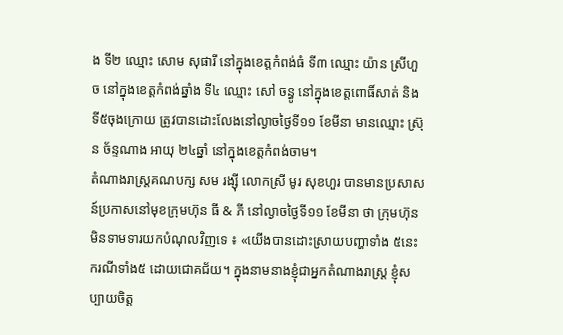ង ទី២ ឈ្មោះ សោម សុផារី នៅក្នុងខេត្តកំពង់ធំ ទី៣ ឈ្មោះ យ៉ាន ស្រីហួច នៅក្នុងខេត្តកំពង់ឆ្នាំង ទី៤ ឈ្មោះ សៅ ចន្ធូ នៅក្នុងខេត្តពោធិ៍សាត់ និងទី៥ចុងក្រោយ ត្រូវបានដោះលែងនៅល្ងាចថ្ងៃទី១១ ខែមីនា មានឈ្មោះ ស្រ៊ុន ច័ន្ទណាង អាយុ ២៤ឆ្នាំ នៅក្នុងខេត្តកំពង់ចាម។
តំណាងរាស្ត្រគណបក្ស សម រង្ស៊ី លោកស្រី មូរ សុខហួរ បានមានប្រសាសន៍ប្រកាសនៅមុខក្រុមហ៊ុន ធី & ភី នៅល្ងាចថ្ងៃទី១១ ខែមីនា ថា ក្រុមហ៊ុនមិនទាមទារយកបំណុលវិញទេ ៖ «យើងបានដោះស្រាយបញ្ហាទាំង ៥នេះ ករណីទាំង៥ ដោយជោគជ័យ។ ក្នុងនាមនាងខ្ញុំជាអ្នកតំណាងរាស្ត្រ ខ្ញុំសប្បាយចិត្ត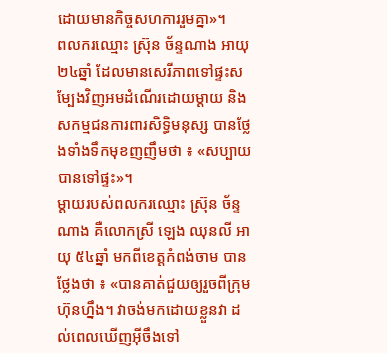ដោយមានកិច្ចសហការរួមគ្នា»។
ពលករឈ្មោះ ស៊្រុន ច័ន្ទណាង អាយុ ២៤ឆ្នាំ ដែលមានសេរីភាពទៅផ្ទះសម្បែងវិញអមដំណើរដោយម្ដាយ និងសកម្មជនការពារសិទ្ធិមនុស្ស បានថ្លែងទាំងទឹកមុខញញឹមថា ៖ «សប្បាយ បានទៅផ្ទះ»។
ម្ដាយរបស់ពលករឈ្មោះ ស៊្រុន ច័ន្ទណាង គឺលោកស្រី ឡេង ឈុនលី អាយុ ៥៤ឆ្នាំ មកពីខេត្តកំពង់ចាម បានថ្លែងថា ៖ «បានគាត់ជួយឲ្យរួចពីក្រុមហ៊ុនហ្នឹង។ វាចង់មកដោយខ្លួនវា ដល់ពេលឃើញអ៊ីចឹងទៅ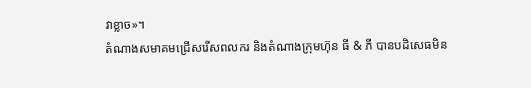វាខ្លាច»។
តំណាងសមាគមជ្រើសរើសពលករ និងតំណាងក្រុមហ៊ុន ធី & ភី បានបដិសេធមិន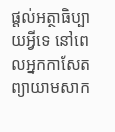ផ្ដល់អត្ថាធិប្បាយអ្វីទេ នៅពេលអ្នកកាសែតព្យាយាមសាក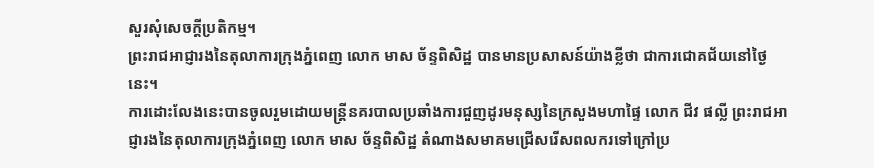សួរសុំសេចក្ដីប្រតិកម្ម។
ព្រះរាជអាជ្ញារងនៃតុលាការក្រុងភ្នំពេញ លោក មាស ច័ន្ទពិសិដ្ឋ បានមានប្រសាសន៍យ៉ាងខ្លីថា ជាការជោគជ័យនៅថ្ងៃនេះ។
ការដោះលែងនេះបានចូលរួមដោយមន្ត្រីនគរបាលប្រឆាំងការជួញដូរមនុស្សនៃក្រសួងមហាផ្ទៃ លោក ជីវ ផល្លី ព្រះរាជអាជ្ញារងនៃតុលាការក្រុងភ្នំពេញ លោក មាស ច័ន្ទពិសិដ្ឋ តំណាងសមាគមជ្រើសរើសពលករទៅក្រៅប្រ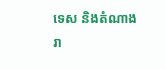ទេស និងតំណាងរា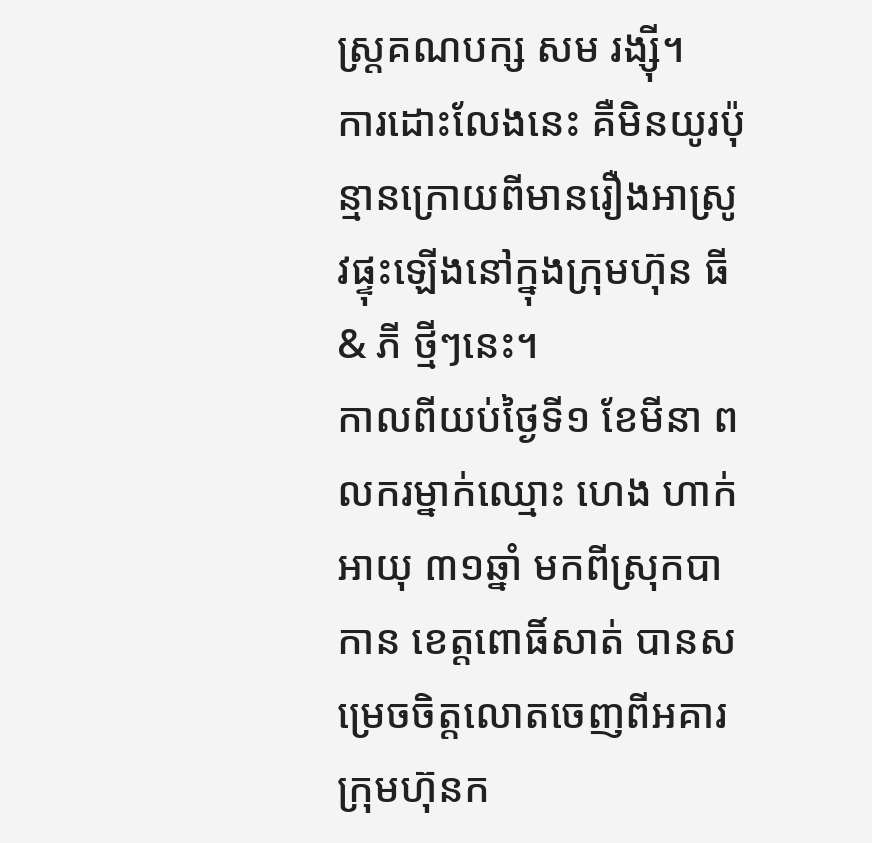ស្ត្រគណបក្ស សម រង្ស៊ី។
ការដោះលែងនេះ គឺមិនយូរប៉ុន្មានក្រោយពីមានរឿងអាស្រូវផ្ទុះឡើងនៅក្នុងក្រុមហ៊ុន ធី & ភី ថ្មីៗនេះ។
កាលពីយប់ថ្ងៃទី១ ខែមីនា ពលករម្នាក់ឈ្មោះ ហេង ហាក់ អាយុ ៣១ឆ្នាំ មកពីស្រុកបាកាន ខេត្តពោធិ៍សាត់ បានសម្រេចចិត្តលោតចេញពីអគារក្រុមហ៊ុនក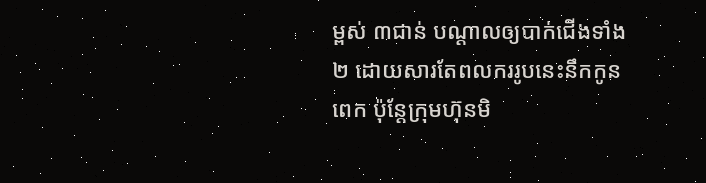ម្ពស់ ៣ជាន់ បណ្ដាលឲ្យបាក់ជើងទាំង២ ដោយសារតែពលកររូបនេះនឹកកូនពេក ប៉ុន្តែក្រុមហ៊ុនមិ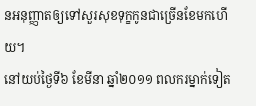នអនុញ្ញាតឲ្យទៅសួរសុខទុក្ខកូនជាច្រើនខែមកហើយ។
នៅយប់ថ្ងៃទី៦ ខែមីនា ឆ្នាំ២០១១ ពលករម្នាក់ទៀត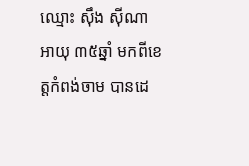ឈ្មោះ ស៊ឹង ស៊ីណា អាយុ ៣៥ឆ្នាំ មកពីខេត្តកំពង់ចាម បានដេ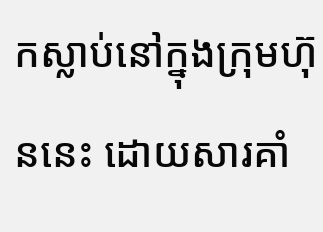កស្លាប់នៅក្នុងក្រុមហ៊ុននេះ ដោយសារគាំ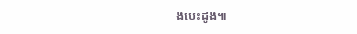ងបេះដូង៕